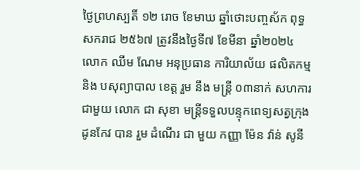ថ្ងៃព្រហស្បតិ៍ ១២ រោច ខែមាឃ ឆ្នាំថោះបញ្ចស័ក ពុទ្ធសករាជ ២៥៦៧ ត្រូវនឹងថ្ងៃទី៧ ខែមីនា ឆ្នាំ២០២៤
លោក ឈឹម ណែម អនុប្រធាន ការិយាល័យ ផលិតកម្ម និង បសុព្យាបាល ខេត្ត រួម នឹង មន្ត្រី ០៣នាក់ សហការ ជាមួយ លោក ជា សុខា មន្រ្តីទទួលបន្ទុកពេទ្យសត្វក្រុង ដូនកែវ បាន រួម ដំណើរ ជា មួយ កញ្ញា ម៉ែន វ៉ាន់ សូនី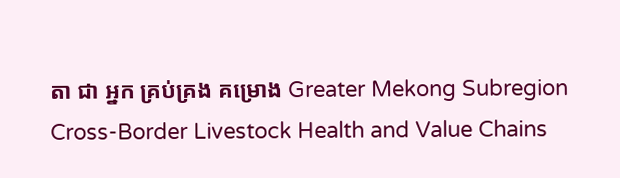តា ជា អ្នក គ្រប់គ្រង គម្រោង Greater Mekong Subregion Cross-Border Livestock Health and Value Chains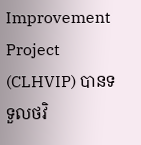Improvement Project (CLHVIP) បានទទួលថវិ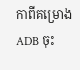កាពីគម្រោង ADB ចុះ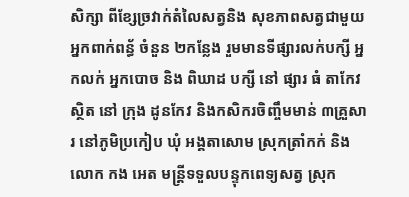សិក្សា ពីខ្សែច្រវាក់តំលៃសត្វនិង សុខភាពសត្វជាមួយអ្នកពាក់ពន្ធ័ ចំនួន ២កន្លែង រួមមានទីផ្សារលក់បក្សី អ្នកលក់ អ្នកបោច និង ពិឃាដ បក្សី នៅ ផ្សារ ធំ តាកែវ ស្ថិត នៅ ក្រុង ដូនកែវ និងកសិករចិញ្ចឹមមាន់ ៣គ្រួសារ នៅភូមិប្រកៀប ឃុំ អង្គតាសោម ស្រុកត្រាំកក់ និងលោក កង អេត មន្រ្តីទទួលបន្ទុកពេទ្យសត្វ ស្រុក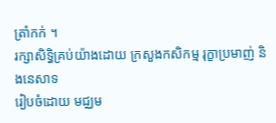ត្រាំកក់ ។
រក្សាសិទិ្ធគ្រប់យ៉ាងដោយ ក្រសួងកសិកម្ម រុក្ខាប្រមាញ់ និងនេសាទ
រៀបចំដោយ មជ្ឈម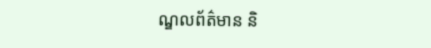ណ្ឌលព័ត៌មាន និ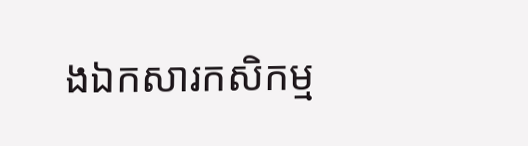ងឯកសារកសិកម្ម